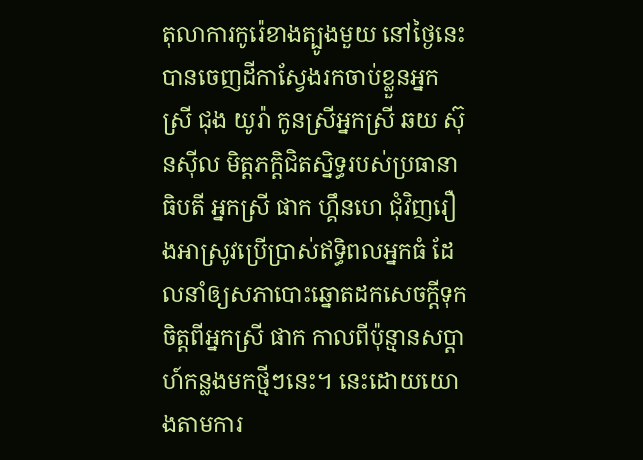តុលាការកូរ៉េខាងត្បូងមួយ នៅថ្ងៃនេះ បានចេញដីកាស្វែងរកចាប់ខ្លួនអ្នកស្រី ជុង យូរ៉ា កូនស្រីអ្នកស្រី ឆយ ស៊ុនស៊ីល មិត្តភក្តិជិតស្និទ្ធរបស់ប្រធានាធិបតី អ្នកស្រី ផាក ហ្គឹនហេ ជុំវិញរឿងអាស្រូវប្រើប្រាស់ឥទ្ធិពលអ្នកធំ ដែលនាំឲ្យសភាបោះឆ្នោតដកសេចក្ដីទុកចិត្តពីអ្នកស្រី ផាក កាលពីប៉ុន្មានសប្ដាហ៍កន្លងមកថ្មីៗនេះ។ នេះដោយយោងតាមការ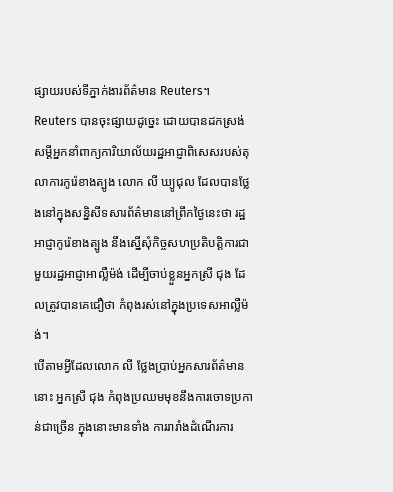ផ្សាយរបស់ទីភ្នាក់ងារព័ត៌មាន Reuters។
Reuters បានចុះផ្សាយដូច្នេះ ដោយបានដកស្រង់សម្ដីអ្នកនាំពាក្យការិយាល័យរដ្ឋអាជ្ញាពិសេសរបស់តុលាការកូរ៉េខាងត្បូង លោក លី ឃ្យូជុល ដែលបានថ្លែងនៅក្នុងសន្និសីទសារព័ត៌មាននៅព្រឹកថ្ងៃនេះថា រដ្ឋអាជ្ញាកូរ៉េខាងត្បូង នឹងស្នើសុំកិច្ចសហប្រតិបត្តិការជាមួយរដ្ឋអាជ្ញាអាល្លឺម៉ង់ ដើម្បីចាប់ខ្លួនអ្នកស្រី ជុង ដែលត្រូវបានគេជឿថា កំពុងរស់នៅក្នុងប្រទេសអាល្លឺម៉ង់។
បើតាមអ្វីដែលលោក លី ថ្លែងប្រាប់អ្នកសារព័ត៌មាននោះ អ្នកស្រី ជុង កំពុងប្រឈមមុខនឹងការចោទប្រកាន់ជាច្រើន ក្នុងនោះមានទាំង ការរារាំងដំណើរការ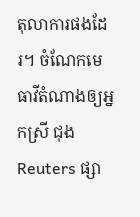តុលាការផងដែរ។ ចំណែកមេធាវីតំណាងឲ្យអ្នកស្រី ជុង Reuters ផ្សា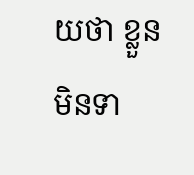យថា ខ្លួនមិនទា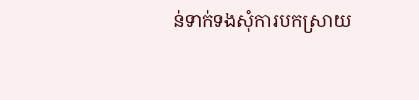ន់ទាក់ទងសុំការបកស្រាយ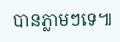បានភ្លាមៗទេ៕